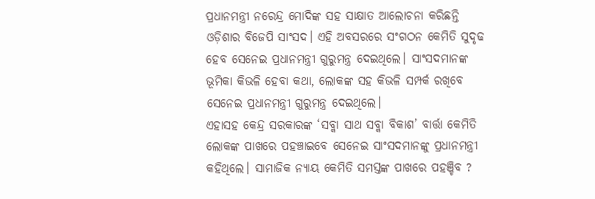ପ୍ରଧାନମନ୍ତ୍ରୀ ନରେନ୍ଦ୍ର ମୋଦିଙ୍କ ସହ ସାକ୍ଷାତ ଆଲୋଚନା କରିଛନ୍ତି ଓଡ଼ିଶାର ବିଜେପି ସାଂସଦ। ଏହି ଅବସରରେ ସଂଗଠନ କେମିତି ସୁଦୃଢ ହେବ ସେନେଇ ପ୍ରଧାନମନ୍ତ୍ରୀ ଗୁରୁମନ୍ତ୍ର ଦେଇଥିଲେ। ସାଂସଦମାନଙ୍କ ଭୂମିକା କିଭଳି ହେବା କଥା, ଲୋକଙ୍କ ସହ କିଭଳି ସମ୍ପର୍କ ରଖିବେ ସେନେଇ ପ୍ରଧାନମନ୍ତ୍ରୀ ଗୁରୁମନ୍ତ୍ର ଦେଇଥିଲେ।
ଏହାସହ କେନ୍ଦ୍ର ସରକାରଙ୍କ ‘ସବ୍କା ସାଥ ସବ୍କା ବିକାଶ’ ବାର୍ତ୍ତା କେମିତି ଲୋକଙ୍କ ପାଖରେ ପହଞ୍ଚାଇବେ ସେନେଇ ସାଂସଦମାନଙ୍କୁ ପ୍ରଧାନମନ୍ତ୍ରୀ କହିଥିଲେ। ସାମାଜିକ ନ୍ୟାୟ କେମିତି ସମସ୍ତଙ୍କ ପାଖରେ ପହଞ୍ଚିବ ?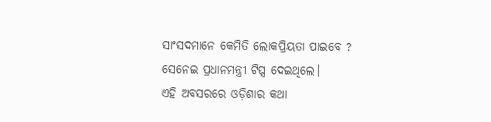ସାଂସଦମାନେ କେମିତି ଲୋକପ୍ରିୟତା ପାଇବେ ? ସେନେଇ ପ୍ରଧାନମନ୍ତ୍ରୀ ଟିପ୍ସ ଦେଇଥିଲେ।
ଏହି ଅବସରରେ ଓଡ଼ିଶାର କଥା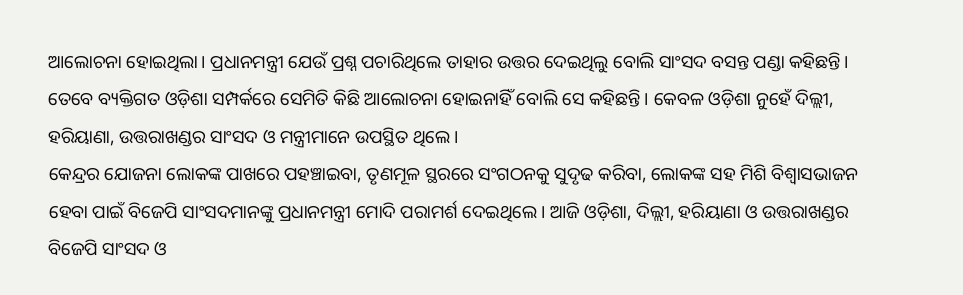ଆଲୋଚନା ହୋଇଥିଲା। ପ୍ରଧାନମନ୍ତ୍ରୀ ଯେଉଁ ପ୍ରଶ୍ନ ପଚାରିଥିଲେ ତାହାର ଉତ୍ତର ଦେଇଥିଲୁ ବୋଲି ସାଂସଦ ବସନ୍ତ ପଣ୍ଡା କହିଛନ୍ତି। ତେବେ ବ୍ୟକ୍ତିଗତ ଓଡ଼ିଶା ସମ୍ପର୍କରେ ସେମିତି କିଛି ଆଲୋଚନା ହୋଇନାହିଁ ବୋଲି ସେ କହିଛନ୍ତି। କେବଳ ଓଡ଼ିଶା ନୁହେଁ ଦିଲ୍ଲୀ, ହରିୟାଣା, ଉତ୍ତରାଖଣ୍ଡର ସାଂସଦ ଓ ମନ୍ତ୍ରୀମାନେ ଉପସ୍ଥିତ ଥିଲେ।
କେନ୍ଦ୍ରର ଯୋଜନା ଲୋକଙ୍କ ପାଖରେ ପହଞ୍ଚାଇବା, ତୃଣମୂଳ ସ୍ଥରରେ ସଂଗଠନକୁ ସୁଦୃଢ କରିବା, ଲୋକଙ୍କ ସହ ମିଶି ବିଶ୍ୱାସଭାଜନ ହେବା ପାଇଁ ବିଜେପି ସାଂସଦମାନଙ୍କୁ ପ୍ରଧାନମନ୍ତ୍ରୀ ମୋଦି ପରାମର୍ଶ ଦେଇଥିଲେ। ଆଜି ଓଡ଼ିଶା, ଦିଲ୍ଲୀ, ହରିୟାଣା ଓ ଉତ୍ତରାଖଣ୍ଡର ବିଜେପି ସାଂସଦ ଓ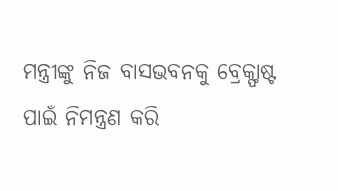ମନ୍ତ୍ରୀଙ୍କୁ ନିଜ ବାସଭବନକୁ ବ୍ରେକ୍ଫାଷ୍ଟ ପାଇଁ ନିମନ୍ତ୍ରଣ କରି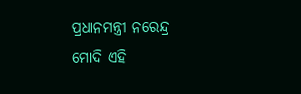ପ୍ରଧାନମନ୍ତ୍ରୀ ନରେନ୍ଦ୍ର ମୋଦି ଏହି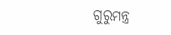ଗୁରୁମନ୍ତ୍ର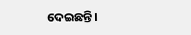ଦେଇଛନ୍ତି।